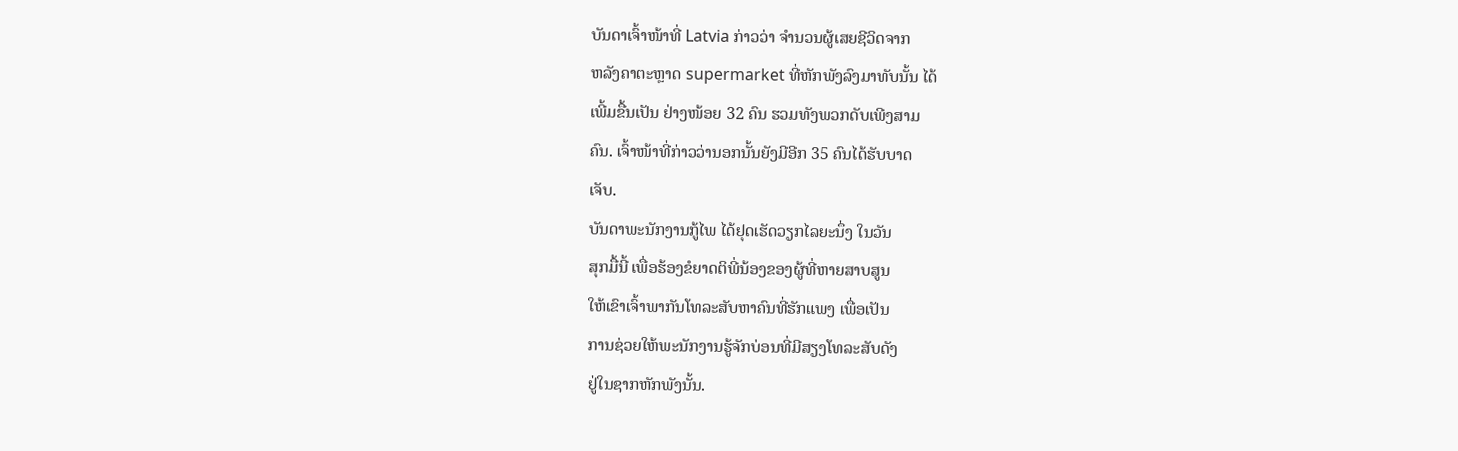ບັນດາເຈົ້າໜ້າທີ່ Latvia ກ່າວວ່າ ຈໍານວນຜູ້ເສຍຊີວິດຈາກ
ຫລັງຄາຕະຫຼາດ supermarket ທີ່ຫັກພັງລົງມາທັບນັ້ນ ໄດ້
ເພີ້ມຂື້ນເປັນ ຢ່າງໜ້ອຍ 32 ຄົນ ຮວມທັງພວກດັບເພີງສາມ
ຄົນ. ເຈົ້າໜ້າທີ່ກ່າວວ່ານອກນັ້ນຍັງມີອີກ 35 ຄົນໄດ້ຮັບບາດ
ເຈັບ.
ບັນດາພະນັກງານກູ້ໄພ ໄດ້ຢຸດເຮັດວຽກໄລຍະນຶ່ງ ໃນວັນ
ສຸກມື້ນີ້ ເພື່ອຮ້ອງຂໍຍາດຕິພີ່ນ້ອງຂອງຜູ້ທີ່ຫາຍສາບສູນ
ໃຫ້ເຂົາເຈົ້າພາກັນໂທລະສັບຫາຄົນທີ່ຮັກແພງ ເພື່ອເປັນ
ການຊ່ວຍໃຫ້ພະນັກງານຮູ້ຈັກບ່ອນທີ່ມີສຽງໂທລະສັບດັງ
ຢູ່ໃນຊາກຫັກພັງນັ້ນ.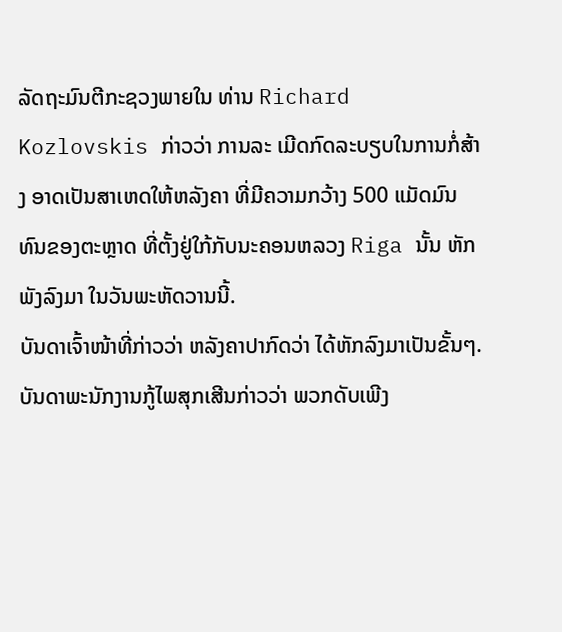ລັດຖະມົນຕີກະຊວງພາຍໃນ ທ່ານ Richard Kozlovskis ກ່າວວ່າ ການລະ ເມີດກົດລະບຽບໃນການກໍ່ສ້າງ ອາດເປັນສາເຫດໃຫ້ຫລັງຄາ ທີ່ມີຄວາມກວ້າງ 500 ແມັດມົນ
ທົນຂອງຕະຫຼາດ ທີ່ຕັ້ງຢູ່ໃກ້ກັບນະຄອນຫລວງ Riga ນັ້ນ ຫັກ ພັງລົງມາ ໃນວັນພະຫັດວານນີ້.
ບັນດາເຈົ້າໜ້າທີ່ກ່າວວ່າ ຫລັງຄາປາກົດວ່າ ໄດ້ຫັກລົງມາເປັນຂັ້ນໆ.
ບັນດາພະນັກງານກູ້ໄພສຸກເສີນກ່າວວ່າ ພວກດັບເພີງ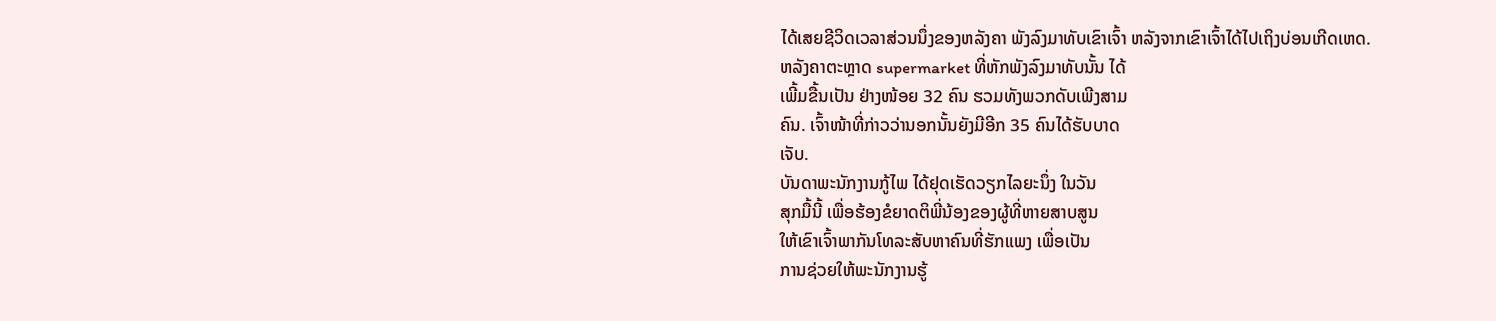ໄດ້ເສຍຊີວິດເວລາສ່ວນນຶ່ງຂອງຫລັງຄາ ພັງລົງມາທັບເຂົາເຈົ້າ ຫລັງຈາກເຂົາເຈົ້າໄດ້ໄປເຖິງບ່ອນເກີດເຫດ.
ຫລັງຄາຕະຫຼາດ supermarket ທີ່ຫັກພັງລົງມາທັບນັ້ນ ໄດ້
ເພີ້ມຂື້ນເປັນ ຢ່າງໜ້ອຍ 32 ຄົນ ຮວມທັງພວກດັບເພີງສາມ
ຄົນ. ເຈົ້າໜ້າທີ່ກ່າວວ່ານອກນັ້ນຍັງມີອີກ 35 ຄົນໄດ້ຮັບບາດ
ເຈັບ.
ບັນດາພະນັກງານກູ້ໄພ ໄດ້ຢຸດເຮັດວຽກໄລຍະນຶ່ງ ໃນວັນ
ສຸກມື້ນີ້ ເພື່ອຮ້ອງຂໍຍາດຕິພີ່ນ້ອງຂອງຜູ້ທີ່ຫາຍສາບສູນ
ໃຫ້ເຂົາເຈົ້າພາກັນໂທລະສັບຫາຄົນທີ່ຮັກແພງ ເພື່ອເປັນ
ການຊ່ວຍໃຫ້ພະນັກງານຮູ້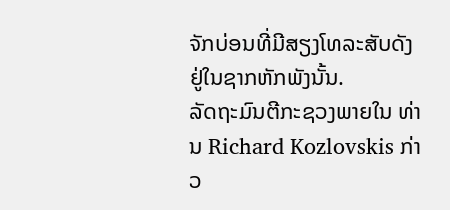ຈັກບ່ອນທີ່ມີສຽງໂທລະສັບດັງ
ຢູ່ໃນຊາກຫັກພັງນັ້ນ.
ລັດຖະມົນຕີກະຊວງພາຍໃນ ທ່ານ Richard Kozlovskis ກ່າວ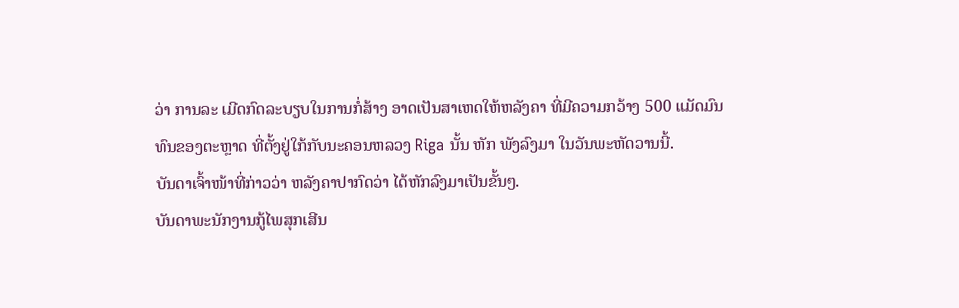ວ່າ ການລະ ເມີດກົດລະບຽບໃນການກໍ່ສ້າງ ອາດເປັນສາເຫດໃຫ້ຫລັງຄາ ທີ່ມີຄວາມກວ້າງ 500 ແມັດມົນ
ທົນຂອງຕະຫຼາດ ທີ່ຕັ້ງຢູ່ໃກ້ກັບນະຄອນຫລວງ Riga ນັ້ນ ຫັກ ພັງລົງມາ ໃນວັນພະຫັດວານນີ້.
ບັນດາເຈົ້າໜ້າທີ່ກ່າວວ່າ ຫລັງຄາປາກົດວ່າ ໄດ້ຫັກລົງມາເປັນຂັ້ນໆ.
ບັນດາພະນັກງານກູ້ໄພສຸກເສີນ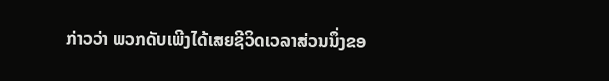ກ່າວວ່າ ພວກດັບເພີງໄດ້ເສຍຊີວິດເວລາສ່ວນນຶ່ງຂອ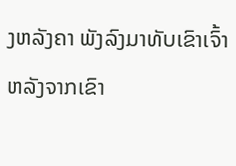ງຫລັງຄາ ພັງລົງມາທັບເຂົາເຈົ້າ ຫລັງຈາກເຂົາ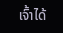ເຈົ້າໄດ້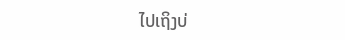ໄປເຖິງບ່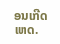ອນເກີດເຫດ.